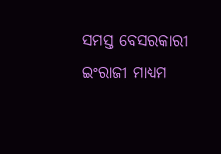ସମସ୍ତ ବେସରକାରୀ ଇଂରାଜୀ ମାଧ୍ୟମ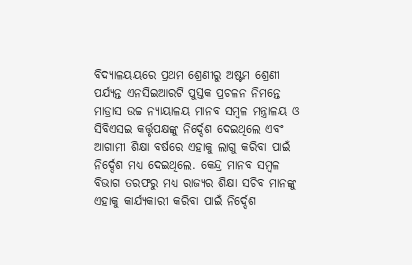ବିଦ୍ୟାଳୟୟରେ ପ୍ରଥମ ଶ୍ରେଣୀରୁ ଅଷ୍ଟମ ଶ୍ରେଣୀ ପର୍ଯ୍ୟନ୍ତ ଏନସିଇଆରଟି ପୁସ୍ତକ ପ୍ରଚଳନ ନିମନ୍ତେ ମାଡ୍ରାସ ଉଚ୍ଚ ନ୍ୟାୟାଳୟ ମାନବ ସମ୍ବଳ ମନ୍ତ୍ରାଳୟ ଓ ସିବିଏସଇ କର୍ତ୍ତୃପକ୍ଷଙ୍କୁ ନିର୍ଦ୍ଦେଶ ଦେଇଥିଲେ ଏବଂ ଆଗାମୀ ଶିକ୍ଷା ବର୍ଷରେ ଏହାକୁ ଲାଗୁ କରିବା ପାଇଁ ନିର୍ଦ୍ଦେଶ ମଧ୍ୟ ଦେଇଥିଲେ. କେନ୍ଦ୍ର ମାନବ ସମ୍ବଳ ବିଭାଗ ତରଫରୁ ମଧ୍ୟ ରାଜ୍ୟର ଶିକ୍ଷା ସଚିବ ମାନଙ୍କୁ ଏହାକୁ କାର୍ଯ୍ୟକାରୀ କରିବା ପାଇଁ ନିର୍ଦ୍ଦେଶ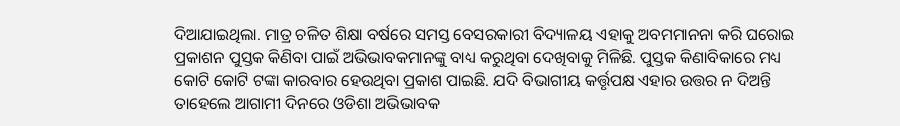ଦିଆଯାଇଥିଲା. ମାତ୍ର ଚଳିତ ଶିକ୍ଷା ବର୍ଷରେ ସମସ୍ତ ବେସରକାରୀ ବିଦ୍ୟାଳୟ ଏହାକୁ ଅବମମାନନା କରି ଘରୋଇ ପ୍ରକାଶନ ପୁସ୍ତକ କିଣିବା ପାଇଁ ଅଭିଭାବକମାନଙ୍କୁ ବାଧ୍ୟ କରୁଥିବା ଦେଖିବାକୁ ମିଳିଛି. ପୁସ୍ତକ କିଣାବିକାରେ ମଧ୍ୟ କୋଟି କୋଟି ଟଙ୍କା କାରବାର ହେଉଥିବା ପ୍ରକାଶ ପାଇଛି. ଯଦି ବିଭାଗୀୟ କର୍ତ୍ତୃପକ୍ଷ ଏହାର ଉତ୍ତର ନ ଦିଅନ୍ତି ତାହେଲେ ଆଗାମୀ ଦିନରେ ଓଡିଶା ଅଭିଭାବକ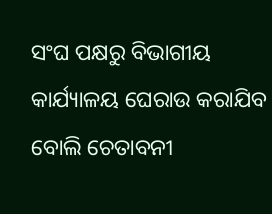ସଂଘ ପକ୍ଷରୁ ବିଭାଗୀୟ କାର୍ଯ୍ୟାଳୟ ଘେରାଉ କରାଯିବ ବୋଲି ଚେତାବନୀ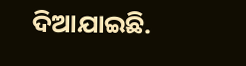ଦିଆଯାଇଛି.